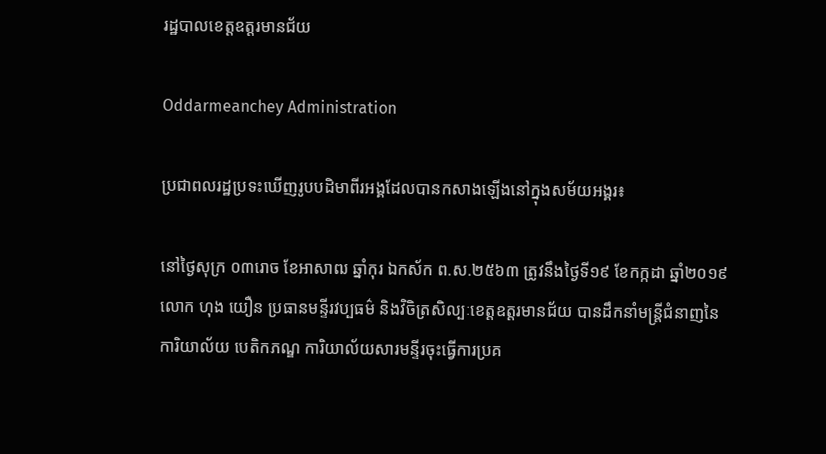រដ្ឋបាលខេត្តឧត្តរមានជ័យ

Oddarmeanchey Administration

ប្រជាពលរដ្ឋប្រទះឃើញរូបបដិមាពីរអង្គដែលបានកសាងឡើងនៅក្នុងសម័យអង្គរ៖

នៅថ្ងៃសុក្រ ០៣រោច ខែអាសាឍ ឆ្នាំកុរ ឯកស័ក ព.ស.២៥៦៣ ត្រូវនឹងថ្ងៃទី១៩ ខែកក្កដា ឆ្នាំ២០១៩ លោក ហុង យឿន ប្រធានមន្ទីរវប្បធម៌ និងវិចិត្រសិល្បៈខេត្តឧត្តរមានជ័យ បានដឹកនាំមន្រ្តីជំនាញនៃការិយាល័យ បេតិកភណ្ឌ ការិយាល័យសារមន្ទីរចុះធ្វើការប្រគ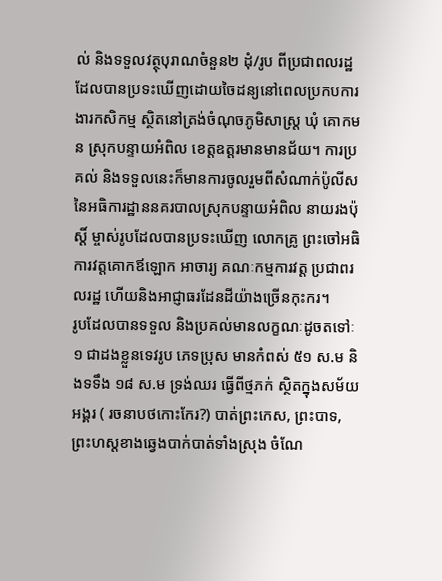ល់ និងទទួលវត្ថុបុរាណចំនួន២ ដុំ/រូប ពីប្រជាពលរដ្ឋដែលបានប្រទះឃើញដោយចៃដន្យនៅពេលប្រកបការងារកសិកម្ម ស្ថិតនៅត្រង់ចំណុចភូមិសាស្រ្ត ឃុំ គោកមន ស្រុកបន្ទាយអំពិល ខេត្តឧត្តរមានមានជ័យ។ ការប្រគល់ និងទទួលនេះក៏មានការចូលរួមពីសំណាក់ប៉ូលីសនៃអធិការដ្ឋាននគរបាលស្រុកបន្ទាយអំពិល នាយរងប៉ុស្តិ៍ ម្ចាស់រូបដែលបានប្រទះឃើញ លោកគ្រូ ព្រះចៅអធិការវត្តគោកឪឡោក អាចារ្យ គណៈកម្មការវត្ដ ប្រជាពរលរដ្ឋ ហើយនិងអាជ្ញាធរដែនដីយ៉ាងច្រើនកុះករ។
រូបដែលបានទទួល និងប្រគល់មានលក្ខណៈដូចតទៅៈ
១ ជាដងខ្លួនទេវរូប ភេទប្រុស មានកំពស់ ៥១ ស.ម និងទទឹង ១៨ ស.ម ទ្រង់ឈរ ធ្វើពីថ្មភក់ ស្ថិតក្នុងសម័យអង្គរ ( រចនាបថកោះកែរ?) បាត់ព្រះកេស, ព្រះបាទ,ព្រះហស្តខាងឆ្វេងបាក់បាត់ទាំងស្រុង ចំណែ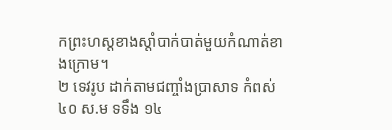កព្រះហស្តខាងស្តាំបាក់បាត់មួយកំណាត់ខាងក្រោម។
២ ទេវរូប ដាក់តាមជញ្ចាំងប្រាសាទ កំពស់ ៤០ ស.ម ទទឹង ១៤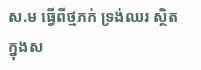ស.ម ធ្វើពីថ្មភក់ ទ្រង់ឈរ ស្ថិតក្នុងស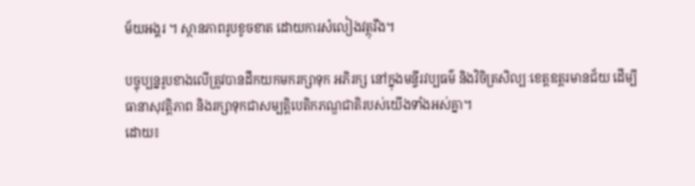ម័យអង្គរ ។ ស្ថានភាពរូបខូចខាត ដោយការសំលៀងវត្ថុរឹង។

បច្ចុប្បន្នរូបខាងលើត្រូវបានដឹកយកមករក្សាទុក អភិរក្ស នៅក្នុងមន្ទីរវប្បធម៌ និងវិចិត្រសិល្បៈខេត្តឧត្តរមានជ័យ ដើម្បីធានាសុវត្តិភាព និងរក្សាទុកជាសម្បត្តិបេតិកភណ្ឌជាតិរបស់យើងទាំងអស់គ្នា។
ដោយ៖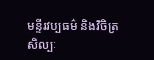មន្ទីរវប្បធម៌ និងវិចិត្រសិល្បៈ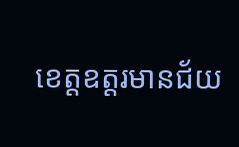ខេត្តឧត្ដរមានជ័យ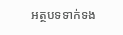អត្ថបទទាក់ទង